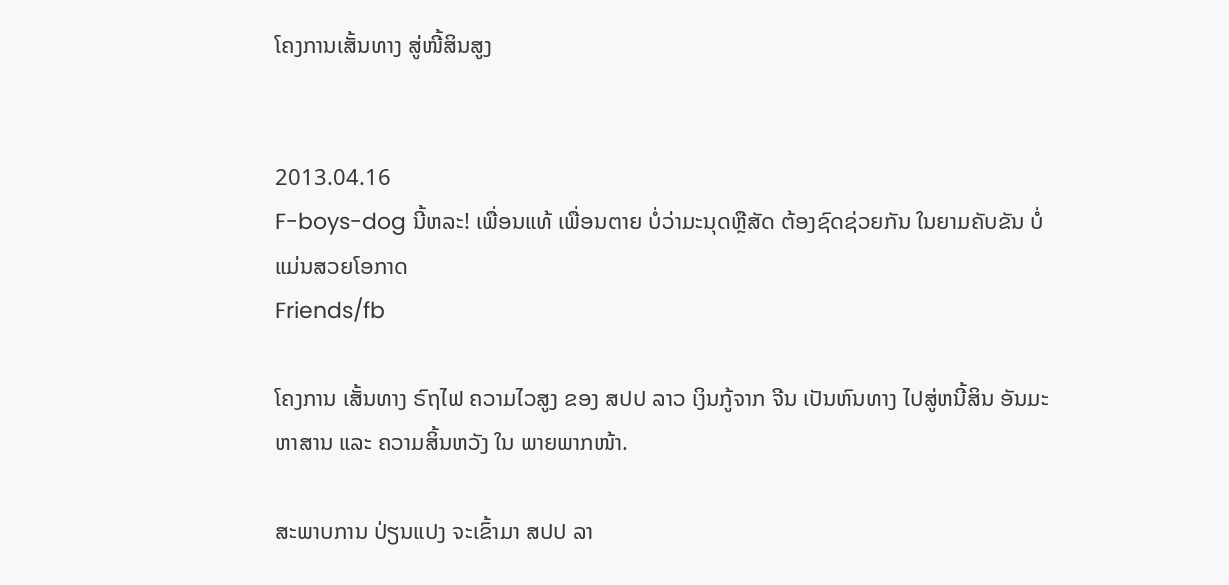ໂຄງການເສັ້ນທາງ ສູ່ໜີ້ສິນສູງ


2013.04.16
F-boys-dog ນີ້ຫລະ! ເພື່ອນແທ້ ເພື່ອນຕາຍ ບໍ່ວ່າມະນຸດຫຼືສັດ ຕ້ອງຊົດຊ່ວຍກັນ ໃນຍາມຄັບຂັນ ບໍ່ແມ່ນສວຍໂອກາດ
Friends/fb

ໂຄງການ ເສັ້ນທາງ ຣົຖໄຟ ຄວາມໄວສູງ ຂອງ ສປປ ລາວ ເງິນກູ້ຈາກ ຈີນ ເປັນຫົນທາງ ໄປສູ່ຫນີ້ສິນ ອັນມະຫາສານ ແລະ ຄວາມສິ້ນຫວັງ ໃນ ພາຍພາກໜ້າ.

ສະພາບການ ປ່ຽນແປງ ຈະເຂົ້າມາ ສປປ ລາ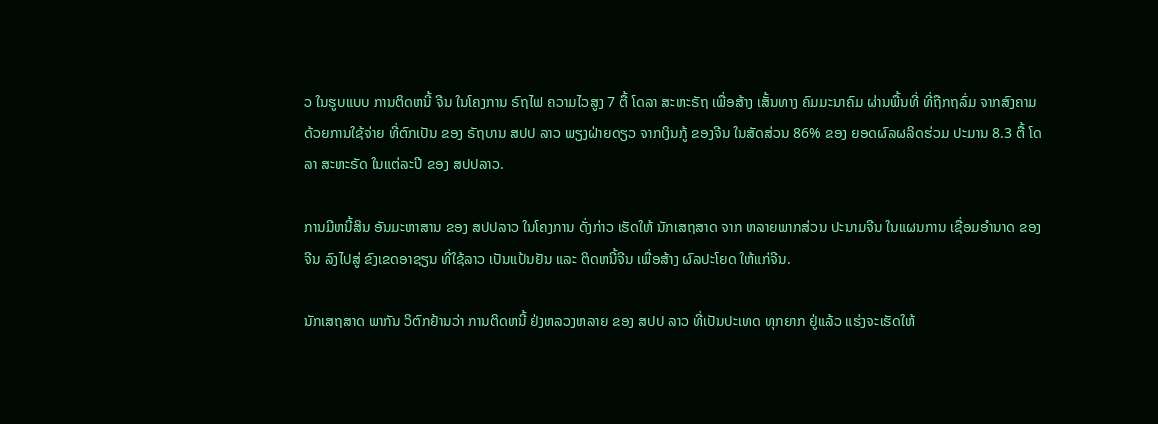ວ ໃນຮູບແບບ ການຕິດຫນີ້ ຈີນ ໃນໂຄງການ ຣົຖໄຟ ຄວາມໄວສູງ 7 ຕື້ ໂດລາ ສະຫະຣັຖ ເພື່ອສ້າງ ເສັ້ນທາງ ຄົມມະນາຄົມ ຜ່ານພື້ນທີ່ ທີ່ຖືກຖລົ່ມ ຈາກສົງຄາມ ດ້ວຍການໃຊ້ຈ່າຍ ທີ່ຕົກເປັນ ຂອງ ຣັຖບານ ສປປ ລາວ ພຽງຝ່າຍດຽວ ຈາກເງິນກູ້ ຂອງຈີນ ໃນສັດສ່ວນ 86% ຂອງ ຍອດຜົລຜລິດຮ່ວມ ປະມານ 8.3 ຕື້ ໂດລາ ສະຫະຣັດ ໃນແຕ່ລະປີ ຂອງ ສປປລາວ.

ການມີຫນີ້ສິນ ອັນມະຫາສານ ຂອງ ສປປລາວ ໃນໂຄງການ ດັ່ງກ່າວ ເຮັດໃຫ້ ນັກເສຖສາດ ຈາກ ຫລາຍພາກສ່ວນ ປະນາມຈີນ ໃນແຜນການ ເຊື່ອມອຳນາດ ຂອງຈີນ ລົງໄປສູ່ ຂົງເຂດອາຊຽນ ທີ່ໃຊ້ລາວ ເປັນແປ້ນຢັນ ແລະ ຕິດຫນີ້ຈີນ ເພື່ອສ້າງ ຜົລປະໂຍດ ໃຫ້ແກ່ຈີນ.

ນັກເສຖສາດ ພາກັນ ວິຕົກຢ້ານວ່າ ການຕິດຫນີ້ ຢ່ງຫລວງຫລາຍ ຂອງ ສປປ ລາວ ທີ່ເປັນປະເທດ ທຸກຍາກ ຢູ່ແລ້ວ ແຮ່ງຈະເຮັດໃຫ້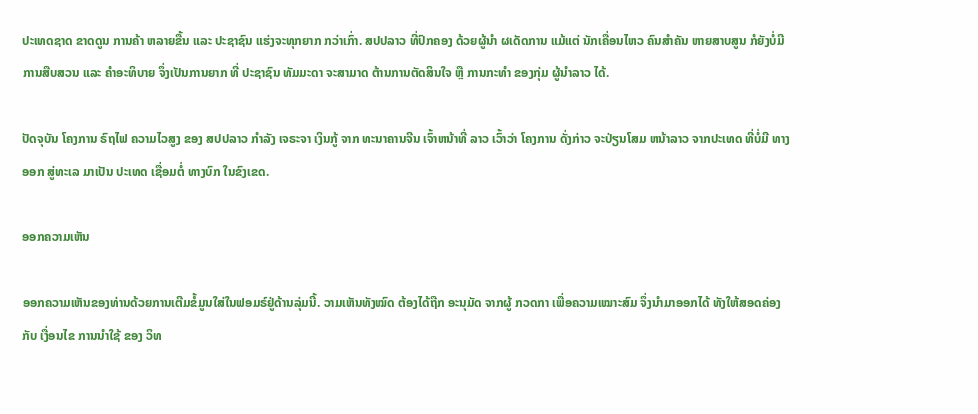ປະເທດຊາດ ຂາດດູນ ການຄ້າ ຫລາຍຂື້ນ ແລະ ປະຊາຊົນ ແຮ່ງຈະທຸກຍາກ ກວ່າເກົ່າ. ສປປລາວ ທີ່ປົກຄອງ ດ້ວຍຜູ້ນຳ ຜເດັດການ ແມ້ແຕ່ ນັກເຄື່ອນໄຫວ ຄົນສຳຄັນ ຫາຍສາບສູນ ກໍຍັງບໍ່ມີ ການສືບສວນ ແລະ ຄໍາອະທິບາຍ ຈຶ່ງເປັນການຍາກ ທີ່ ປະຊາຊົນ ທັມມະດາ ຈະສາມາດ ຕ້ານການຕັດສິນໃຈ ຫຼື ການກະທຳ ຂອງກຸ່ມ ຜູ້ນຳລາວ ໄດ້.

ປັດຈຸບັນ ໂຄງການ ຣົຖໄຟ ຄວາມໄວສູງ ຂອງ ສປປລາວ ກຳລັງ ເຈຣະຈາ ເງິນກູ້ ຈາກ ທະນາຄານຈີນ ເຈົ້າຫນ້າທີ່ ລາວ ເວົ້າວ່າ ໂຄງການ ດັ່ງກ່າວ ຈະປ່ຽນໂສມ ຫນ້າລາວ ຈາກປະເທດ ທີ່ບໍ່ມີ ທາງອອກ ສູ່ທະເລ ມາເປັນ ປະເທດ ເຊື່ອມຕໍ່ ທາງບົກ ໃນຂົງເຂດ.

ອອກຄວາມເຫັນ

ອອກຄວາມເຫັນຂອງທ່ານດ້ວຍການເຕີມຂໍ້ມູນໃສ່ໃນຟອມຣ໌ຢູ່ດ້ານລຸ່ມນີ້. ວາມເຫັນທັງໝົດ ຕ້ອງໄດ້ຖືກ ອະນຸມັດ ຈາກຜູ້ ກວດກາ ເພື່ອຄວາມເໝາະສົມ ຈຶ່ງນໍາມາອອກໄດ້ ທັງໃຫ້ສອດຄ່ອງ ກັບ ເງື່ອນໄຂ ການນຳໃຊ້ ຂອງ ວິທ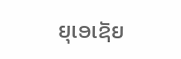ຍຸເອເຊັຍ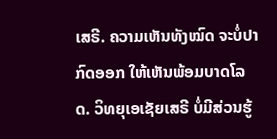ເສຣີ. ຄວາມເຫັນທັງໝົດ ຈະບໍ່ປາກົດອອກ ໃຫ້ເຫັນພ້ອມບາດໂລດ. ວິທຍຸເອເຊັຍເສຣີ ບໍ່ມີສ່ວນຮູ້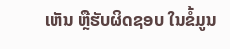ເຫັນ ຫຼືຮັບຜິດຊອບ ໃນຂໍ້ມູນ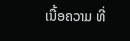ເນື້ອຄວາມ ທີ່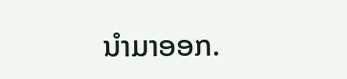ນໍາມາອອກ.